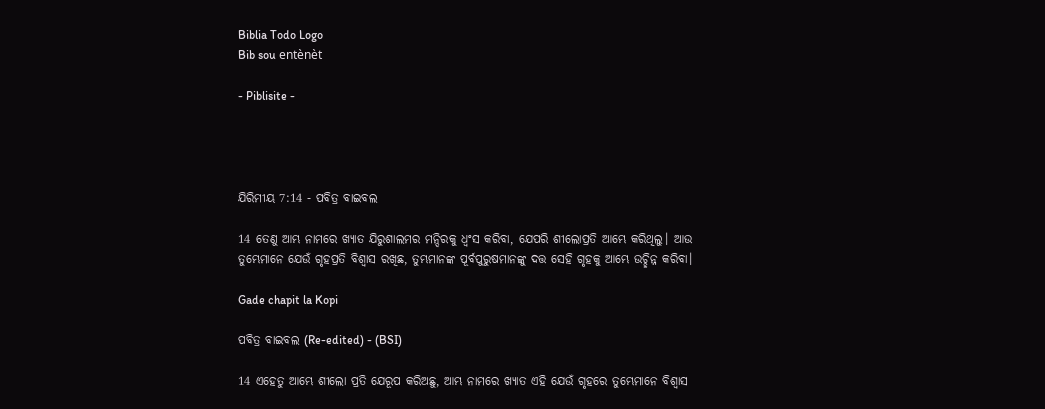Biblia Todo Logo
Bib sou entènèt

- Piblisite -




ଯିରିମୀୟ 7:14 - ପବିତ୍ର ବାଇବଲ

14 ତେଣୁ ଆମ୍ଭ ନାମରେ ଖ୍ୟାତ ଯିରୁଶାଲମର ମନ୍ଦିରକୁ ଧ୍ୱଂସ କରିବା, ଯେପରି ଶୀଲୋପ୍ରତି ଆମ୍ଭେ କରିଥିଲୁ। ଆଉ ତୁମ୍ଭେମାନେ ଯେଉଁ ଗୃହପ୍ରତି ବିଶ୍ୱାସ ରଖିଛ, ତୁମ୍ଭମାନଙ୍କ ପୂର୍ବପୁରୁଷମାନଙ୍କୁ ଦତ୍ତ ସେହି ଗୃହକୁ ଆମ୍ଭେ ଉଚ୍ଛିନ୍ନ କରିବା।

Gade chapit la Kopi

ପବିତ୍ର ବାଇବଲ (Re-edited) - (BSI)

14 ଏହେତୁ ଆମ୍ଭେ ଶୀଲୋ ପ୍ରତି ଯେରୂପ କରିଅଛୁ, ଆମ୍ଭ ନାମରେ ଖ୍ୟାତ ଏହି ଯେଉଁ ଗୃହରେ ତୁମ୍ଭେମାନେ ବିଶ୍ଵାସ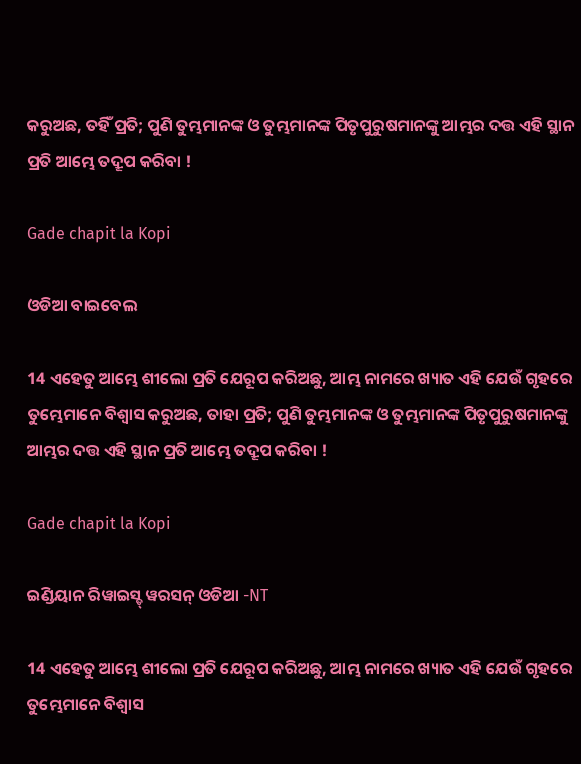କରୁଅଛ, ତହିଁ ପ୍ରତି; ପୁଣି ତୁମ୍ଭମାନଙ୍କ ଓ ତୁମ୍ଭମାନଙ୍କ ପିତୃପୁରୁଷମାନଙ୍କୁ ଆମ୍ଭର ଦତ୍ତ ଏହି ସ୍ଥାନ ପ୍ରତି ଆମ୍ଭେ ତଦ୍ରୂପ କରିବା !

Gade chapit la Kopi

ଓଡିଆ ବାଇବେଲ

14 ଏହେତୁ ଆମ୍ଭେ ଶୀଲୋ ପ୍ରତି ଯେରୂପ କରିଅଛୁ, ଆମ୍ଭ ନାମରେ ଖ୍ୟାତ ଏହି ଯେଉଁ ଗୃହରେ ତୁମ୍ଭେମାନେ ବିଶ୍ୱାସ କରୁଅଛ, ତାହା ପ୍ରତି; ପୁଣି ତୁମ୍ଭମାନଙ୍କ ଓ ତୁମ୍ଭମାନଙ୍କ ପିତୃପୁରୁଷମାନଙ୍କୁ ଆମ୍ଭର ଦତ୍ତ ଏହି ସ୍ଥାନ ପ୍ରତି ଆମ୍ଭେ ତଦ୍ରୂପ କରିବା !

Gade chapit la Kopi

ଇଣ୍ଡିୟାନ ରିୱାଇସ୍ଡ୍ ୱରସନ୍ ଓଡିଆ -NT

14 ଏହେତୁ ଆମ୍ଭେ ଶୀଲୋ ପ୍ରତି ଯେରୂପ କରିଅଛୁ, ଆମ୍ଭ ନାମରେ ଖ୍ୟାତ ଏହି ଯେଉଁ ଗୃହରେ ତୁମ୍ଭେମାନେ ବିଶ୍ୱାସ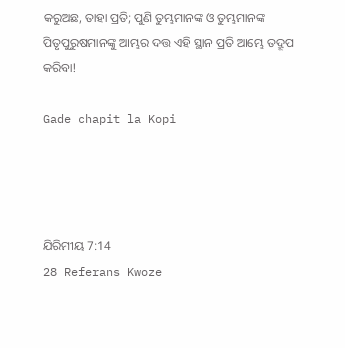କରୁଅଛ, ତାହା ପ୍ରତି; ପୁଣି ତୁମ୍ଭମାନଙ୍କ ଓ ତୁମ୍ଭମାନଙ୍କ ପିତୃପୁରୁଷମାନଙ୍କୁ ଆମ୍ଭର ଦତ୍ତ ଏହି ସ୍ଥାନ ପ୍ରତି ଆମ୍ଭେ ତଦ୍ରୂପ କରିବା!

Gade chapit la Kopi




ଯିରିମୀୟ 7:14
28 Referans Kwoze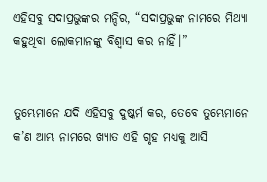ଏହିସବୁ ସଦାପ୍ରଭୁଙ୍କର ମନ୍ଦିର, “ସଦାପ୍ରଭୁଙ୍କ ନାମରେ ମିଥ୍ୟା କହୁଥିବା ଲୋକମାନଙ୍କୁ ବିଶ୍ୱାସ କର ନାହିଁ।”


ତୁମ୍ଭେମାନେ ଯଦି ଏହିସବୁ ଦୁଷ୍କର୍ମ କର, ତେବେ ତୁମ୍ଭେମାନେ କ’ଣ ଆମ୍ଭ ନାମରେ ଖ୍ୟାତ ଏହି ଗୃହ ମଧ୍ୟକୁ ଆସି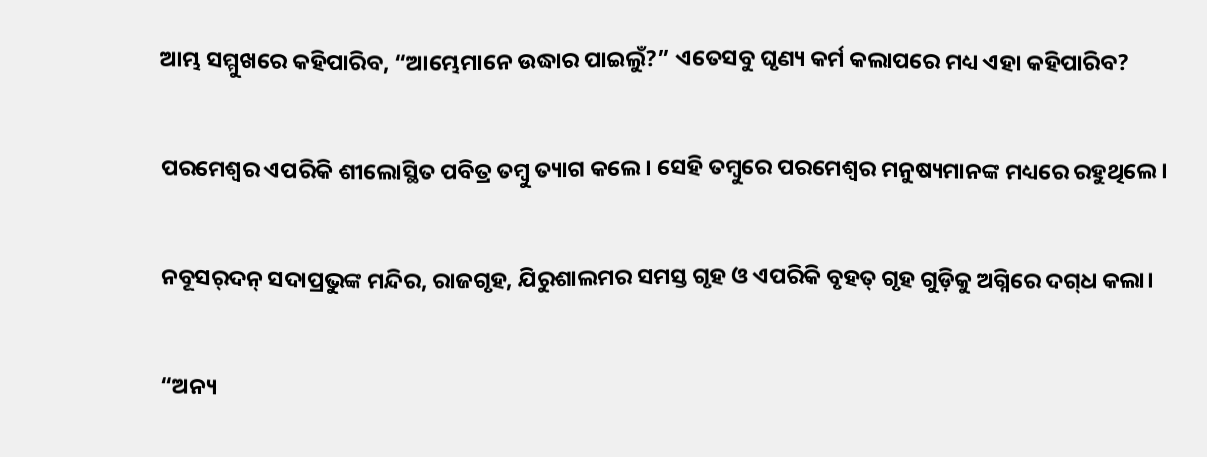ଆମ୍ଭ ସମ୍ମୁଖରେ କହିପାରିବ, “ଆମ୍ଭେମାନେ ଉଦ୍ଧାର ପାଇଲୁଁ?” ଏତେସବୁ ଘୃଣ୍ୟ କର୍ମ କଲାପରେ ମଧ୍ୟ ଏହା କହିପାରିବ?


ପରମେଶ୍ୱର ଏପରିକି ଶୀଲୋସ୍ଥିତ ପବିତ୍ର ତମ୍ବୁ ତ୍ୟାଗ କଲେ। ସେହି ତମ୍ବୁରେ ପରମେଶ୍ୱର ମନୁଷ୍ୟମାନଙ୍କ ମଧ୍ୟରେ ରହୁଥିଲେ।


ନବୂସ‌ର୍‌ଦ‌‌ନ୍‌ ସଦାପ୍ରଭୁଙ୍କ ମନ୍ଦିର, ରାଜଗୃହ, ଯିରୁଶାଲମର ସମସ୍ତ ଗୃହ ଓ ଏପରିକି ବୃହତ୍ ଗୃହ ଗୁଡ଼ିକୁ ଅଗ୍ନିରେ ଦ‌ଗ୍‌ଧ କଲା।


“ଅନ୍ୟ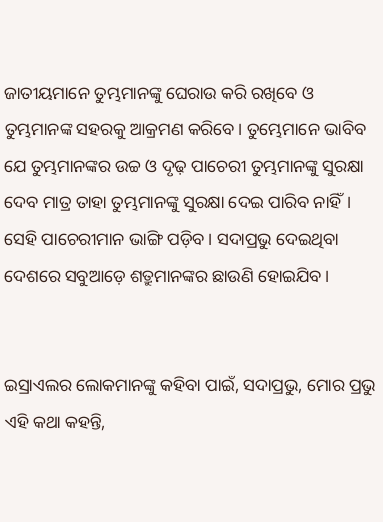ଜାତୀୟମାନେ ତୁମ୍ଭମାନଙ୍କୁ ଘେରାଉ କରି ରଖିବେ ଓ ତୁମ୍ଭମାନଙ୍କ ସହରକୁ ଆକ୍ରମଣ କରିବେ। ତୁମ୍ଭେମାନେ ଭାବିବ ଯେ ତୁମ୍ଭମାନଙ୍କର ଉଚ୍ଚ ଓ ଦୃଢ଼ ପାଚେରୀ ତୁମ୍ଭମାନଙ୍କୁ ସୁରକ୍ଷା ଦେବ ମାତ୍ର ତାହା ତୁମ୍ଭମାନଙ୍କୁ ସୁରକ୍ଷା ଦେଇ ପାରିବ ନାହିଁ। ସେହି ପାଚେରୀମାନ ଭାଙ୍ଗି ପଡ଼ିବ। ସଦାପ୍ରଭୁ ଦେଇଥିବା ଦେଶରେ ସବୁଆଡ଼େ ଶତ୍ରୁମାନଙ୍କର ଛାଉଣି ହୋଇଯିବ।


ଇସ୍ରାଏଲର ଲୋକମାନଙ୍କୁ କହିବା ପାଇଁ, ସଦାପ୍ରଭୁ, ମୋର ପ୍ରଭୁ ଏହି କଥା କହନ୍ତି,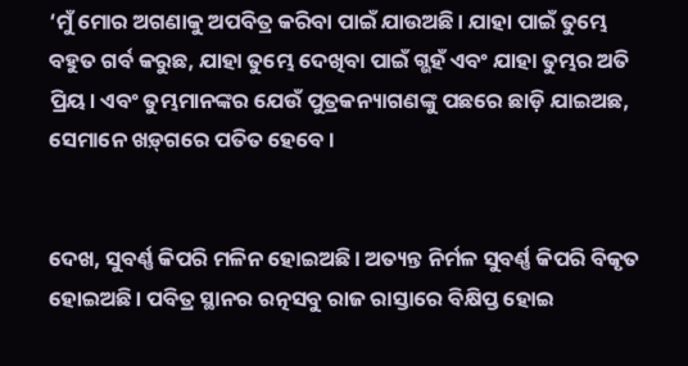‘ମୁଁ ମୋର ଅଗଣାକୁ ଅପବିତ୍ର କରିବା ପାଇଁ ଯାଉଅଛି। ଯାହା ପାଇଁ ତୁମ୍ଭେ ବହୁତ ଗର୍ବ କରୁଛ, ଯାହା ତୁମ୍ଭେ ଦେଖିବା ପାଇଁ ଗ୍ଭହଁ ଏବଂ ଯାହା ତୁମ୍ଭର ଅତି ପ୍ରିୟ। ଏବଂ ତୁମ୍ଭମାନଙ୍କର ଯେଉଁ ପୁତ୍ରକନ୍ୟାଗଣଙ୍କୁ ପଛରେ ଛାଡ଼ି ଯାଇଅଛ, ସେମାନେ ‌‌ଖ‌ଡ଼୍‌ଗରେ ପତିତ ହେବେ।


ଦେଖ, ସୁବର୍ଣ୍ଣ କିପରି ମଳିନ ହୋଇଅଛି। ଅତ୍ୟନ୍ତ ନିର୍ମଳ ସୁବର୍ଣ୍ଣ କିପରି ବିକୃତ ହୋଇଅଛି। ପବିତ୍ର ସ୍ଥାନର ରତ୍ନସବୁ ରାଜ ରାସ୍ତାରେ ବିକ୍ଷିପ୍ତ ହୋଇ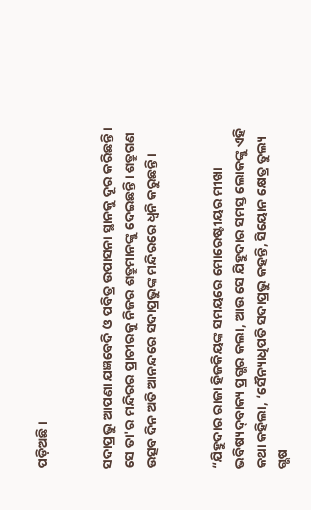ପଡ଼ିଅଛି।


ସଦାପ୍ରଭୁ ଆପଣା ଯଜ୍ଞବେଦି ଓ ପବିତ୍ର ଉପାସନା ସ୍ଥାନକୁ ଦୂର କରିଛନ୍ତି। ସେ ତା'ର ମନ୍ଦିରର ପ୍ରାଚୀରକୁ ନିଜର ଶତ୍ରୁମାନଙ୍କୁ ଦେଇଛନ୍ତି। ଶତ୍ରୁଗଣ ଉତ୍ସବ ଦିନ ଅତି ଆନନ୍ଦରେ ସଦାପ୍ରଭୁଙ୍କ ମନ୍ଦିରରେ ଧ୍ୱନି କରୁଛନ୍ତି।


“ଯିହୁଦାର ରାଜା ହିଜକିୟଙ୍କ ସମୟରେ ମୋରେଷ୍ଟୀୟର ମୀଖା ଭବିଷ୍ୟ‌ଦ୍‌ବାକ୍ୟ ପ୍ରଗ୍ଭର କଲା, ଆଉ ସେ ଯିହୁଦାର ସମସ୍ତ ଲୋକଙ୍କୁ ଏହି କଥା କହିଲା, ‘ସୈନ୍ୟାଧିପତି ସଦାପ୍ରଭୁ କହନ୍ତି, ସିୟୋନ କ୍ଷେତ୍ର ତୁଲ୍ୟ ଗ୍ଭଷ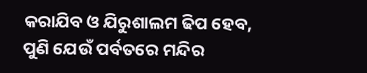କରାଯିବ ଓ ଯିରୁଶାଲମ ଢିପ ହେବ, ପୁଣି ଯେଉଁ ପର୍ବତରେ ମନ୍ଦିର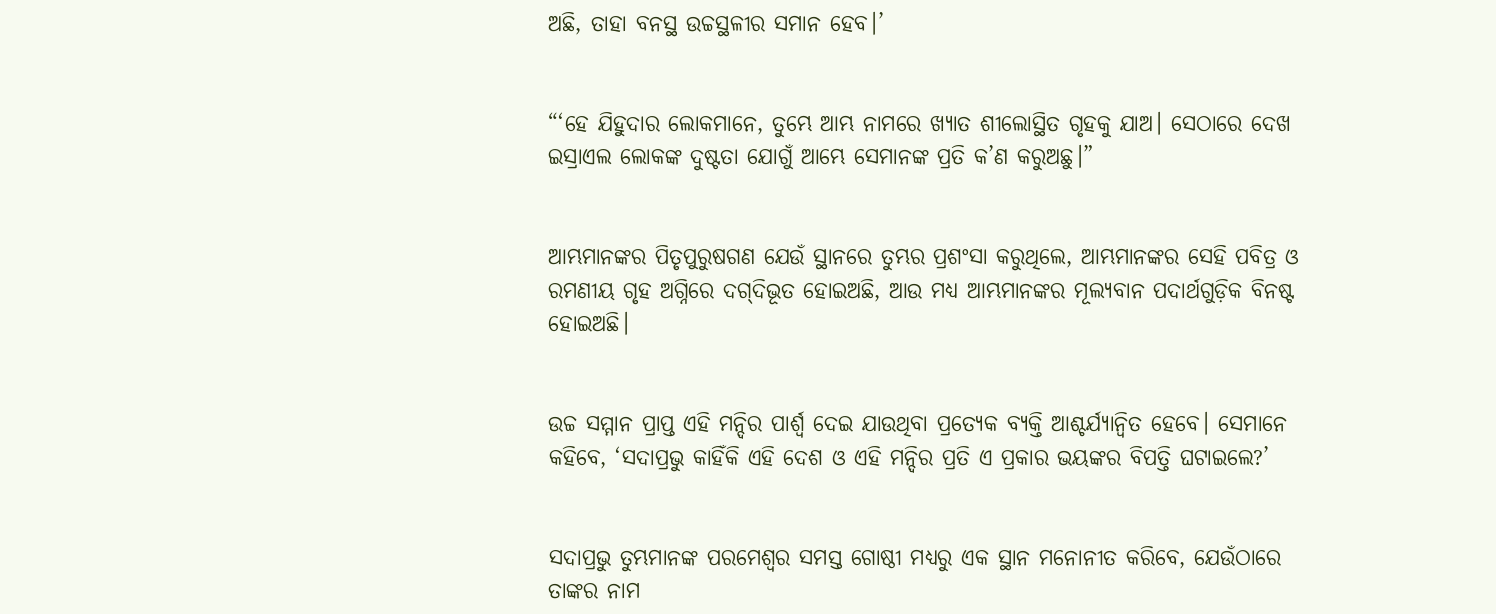ଅଛି, ତାହା ବନସ୍ଥ ଉଚ୍ଚସ୍ଥଳୀର ସମାନ ହେବ।’


“‘ହେ ଯିହୁଦାର ଲୋକମାନେ, ତୁମ୍ଭେ ଆମ୍ଭ ନାମରେ ଖ୍ୟାତ ଶୀଲୋସ୍ଥିତ ଗୃହକୁ ଯାଅ। ସେଠାରେ ଦେଖ ଇସ୍ରାଏଲ ଲୋକଙ୍କ ଦୁଷ୍ଟତା ଯୋଗୁଁ ଆମ୍ଭେ ସେମାନଙ୍କ ପ୍ରତି କ’ଣ କରୁଅଛୁ।”


ଆମ୍ଭମାନଙ୍କର ପିତୃପୁରୁଷଗଣ ଯେଉଁ ସ୍ଥାନରେ ତୁମ୍ଭର ପ୍ରଶଂସା କରୁଥିଲେ, ଆମ୍ଭମାନଙ୍କର ସେହି ପବିତ୍ର ଓ ରମଣୀୟ ଗୃହ ଅଗ୍ନିରେ ଦ‌ଗ୍‌ଦିଭୂତ ହୋଇଅଛି, ଆଉ ମଧ୍ୟ ଆମ୍ଭମାନଙ୍କର ମୂଲ୍ୟବାନ ପଦାର୍ଥଗୁଡ଼ିକ ବିନଷ୍ଟ ହୋଇଅଛି।


ଉଚ୍ଚ ସମ୍ମାନ ପ୍ରାପ୍ତ ଏହି ମନ୍ଦିର ପାର୍ଶ୍ୱ ଦେଇ ଯାଉଥିବା ପ୍ରତ୍ୟେକ ବ୍ୟକ୍ତି ଆଶ୍ଚର୍ଯ୍ୟାନ୍ୱିତ ହେବେ। ସେମାନେ କହିବେ, ‘ସଦାପ୍ରଭୁ କାହିଁକି ଏହି ଦେଶ ଓ ଏହି ମନ୍ଦିର ପ୍ରତି ଏ ପ୍ରକାର ଭୟଙ୍କର ବିପତ୍ତି ଘଟାଇଲେ?’


ସଦାପ୍ରଭୁ ତୁମ୍ଭମାନଙ୍କ ପରମେଶ୍ୱର ସମସ୍ତ ଗୋଷ୍ଠୀ ମଧ୍ୟରୁ ଏକ ସ୍ଥାନ ମନୋନୀତ କରିବେ, ଯେଉଁଠାରେ ତାଙ୍କର ନାମ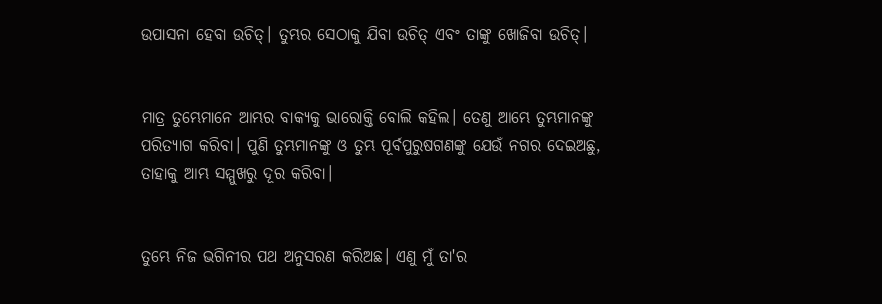ଉପାସନା ହେବା ଉଚିତ୍। ତୁମ୍ଭର ସେଠାକୁ ଯିବା ଉଚିତ୍ ଏବଂ ତାଙ୍କୁ ଖୋଜିବା ଉଚିତ୍।


ମାତ୍ର ତୁମ୍ଭେମାନେ ଆମ୍ଭର ବାକ୍ୟକୁ ଭାରୋକ୍ତି ବୋଲି କହିଲ। ତେଣୁ ଆମ୍ଭେ ତୁମ୍ଭମାନଙ୍କୁ ପରିତ୍ୟାଗ କରିବା। ପୁଣି ତୁମ୍ଭମାନଙ୍କୁ ଓ ତୁମ୍ଭ ପୂର୍ବପୁରୁଷଗଣଙ୍କୁ ଯେଉଁ ନଗର ଦେଇଅଛୁ, ତାହାକୁ ଆମ୍ଭ ସମ୍ମୁଖରୁ ଦୂର କରିବା।


ତୁମ୍ଭେ ନିଜ ଭଗିନୀର ପଥ ଅନୁସରଣ କରିଅଛ। ଏଣୁ ମୁଁ ତା'ର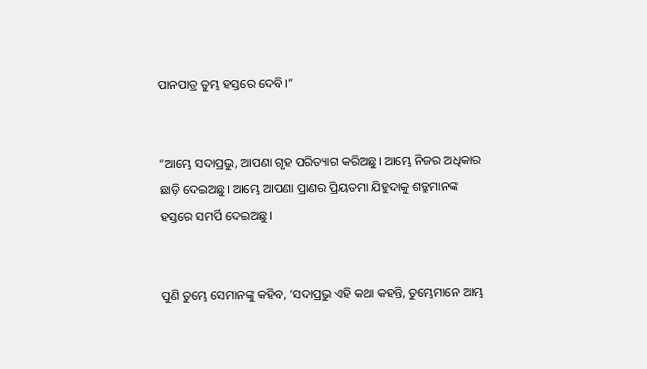ପାନପାତ୍ର ତୁମ୍ଭ ହସ୍ତରେ ଦେବି।”


“ଆମ୍ଭେ ସଦାପ୍ରଭୁ, ଆପଣା ଗୃହ ପରିତ୍ୟାଗ କରିଅଛୁ। ଆମ୍ଭେ ନିଜର ଅଧିକାର ଛାଡ଼ି ଦେଇଅଛୁ। ଆମ୍ଭେ ଆପଣା ପ୍ରାଣର ପ୍ରିୟତମା ଯିହୁଦାକୁ ଶତ୍ରୁମାନଙ୍କ ହସ୍ତରେ ସମର୍ପି ଦେଇଅଛୁ।


ପୁଣି ତୁମ୍ଭେ ସେମାନଙ୍କୁ କହିବ, ‘ସଦାପ୍ରଭୁ ଏହି କଥା କହନ୍ତି, ତୁମ୍ଭେମାନେ ଆମ୍ଭ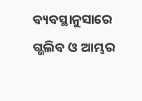ବ୍ୟବସ୍ଥାନୁସାରେ ଗ୍ଭଲିବ ଓ ଆମ୍ଭର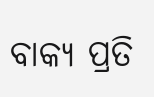ବାକ୍ୟ ପ୍ରତି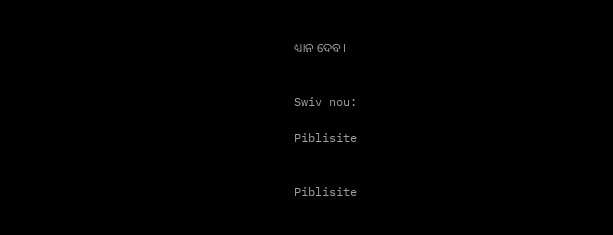ଧ୍ୟାନ ଦେବ।


Swiv nou:

Piblisite


Piblisite